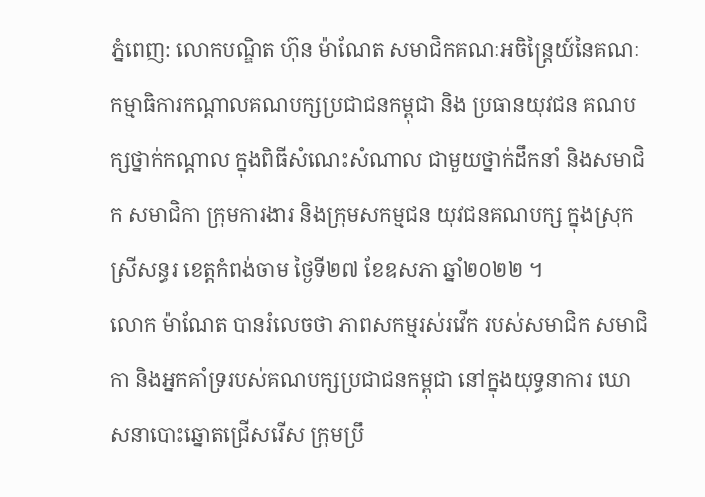ភ្នំពេញ: លោកបណ្ឌិត ហ៊ុន ម៉ាណែត សមាជិកគណៈអចិន្ត្រៃយ៍នៃគណៈកម្មាធិការកណ្តាលគណបក្សប្រជាជនកម្ពុជា និង ប្រធានយុវជន គណបក្សថ្នាក់កណ្តាល ក្នុងពិធីសំណេះសំណាល ជាមួយថ្នាក់ដឹកនាំ និងសមាជិក សមាជិកា ក្រុមការងារ និងក្រុមសកម្មជន យុវជនគណបក្ស ក្នុងស្រុកស្រីសន្ធរ ខេត្តកំពង់ចាម ថ្ងៃទី២៧ ខែឧសភា ឆ្នាំ២០២២ ។
លោក ម៉ាណែត បានរំលេចថា ភាពសកម្មរស់រវើក របស់សមាជិក សមាជិកា និងអ្នកគាំទ្ររបស់គណបក្សប្រជាជនកម្ពុជា នៅក្នុងយុទ្ធនាការ ឃោសនាបោះឆ្នោតជ្រើសរើស ក្រុមប្រឹ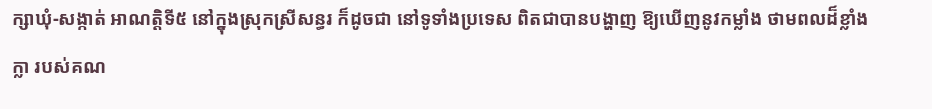ក្សាឃុំ-សង្កាត់ អាណត្តិទី៥ នៅក្នុងស្រុកស្រីសន្ធរ ក៏ដូចជា នៅទូទាំងប្រទេស ពិតជាបានបង្ហាញ ឱ្យឃើញនូវកម្លាំង ថាមពលដ៏ខ្លាំងក្លា របស់គណ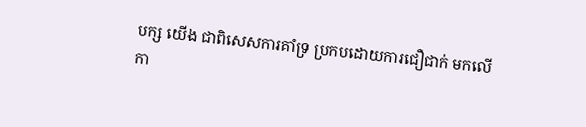បក្ស យើង ជាពិសេសការគាំទ្រ ប្រកបដោយការជឿជាក់ មកលើកា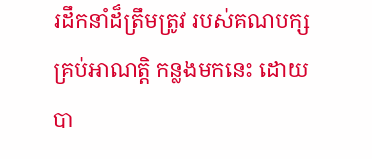រដឹកនាំដ៏ត្រឹមត្រូវ របស់គណបក្ស គ្រប់អាណត្តិ កន្លងមកនេះ ដោយបា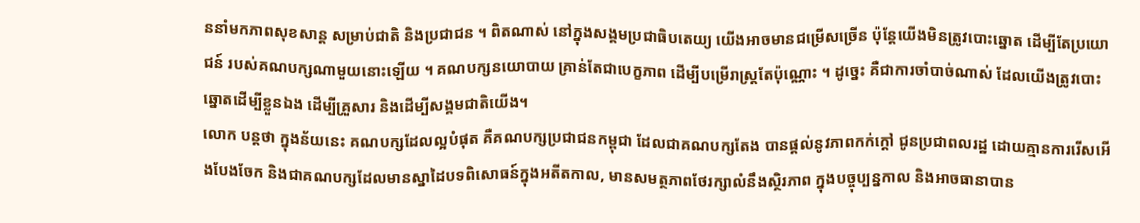ននាំមកភាពសុខសាន្ត សម្រាប់ជាតិ និងប្រជាជន ។ ពិតណាស់ នៅក្នុងសង្គមប្រជាធិបតេយ្យ យើងអាចមានជម្រើសច្រើន ប៉ុន្តែយើងមិនត្រូវបោះឆ្នោត ដើម្បីតែប្រយោជន៍ របស់គណបក្សណាមួយនោះឡើយ ។ គណបក្សនយោបាយ គ្រាន់តែជាបេក្ខភាព ដើម្បីបម្រើរាស្ត្រតែប៉ុណ្ណោះ ។ ដូច្នេះ គឺជាការចាំបាច់ណាស់ ដែលយើងត្រូវបោះឆ្នោតដើម្បីខ្លួនឯង ដើម្បីគ្រួសារ និងដើម្បីសង្គមជាតិយើង។
លោក បន្តថា ក្នុងន័យនេះ គណបក្សដែលល្អបំផុត គឺគណបក្សប្រជាជនកម្ពុជា ដែលជាគណបក្សតែង បានផ្តល់នូវភាពកក់ក្តៅ ជូនប្រជាពលរដ្ឋ ដោយគ្មានការរើសអើងបែងចែក និងជាគណបក្សដែលមានស្នាដៃបទពិសោធន៍ក្នុងអតីតកាល, មានសមត្ថភាពថែរក្សាលំនឹងស្ថិរភាព ក្នុងបច្ចុប្បន្នកាល និងអាចធានាបាន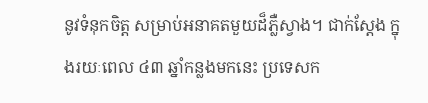នូវទំនុកចិត្ត សម្រាប់អនាគតមួយដ៏ភ្លឺស្វាង។ ជាក់ស្តែង ក្នុងរយៈពេល ៤៣ ឆ្នាំកន្លងមកនេះ ប្រទេសក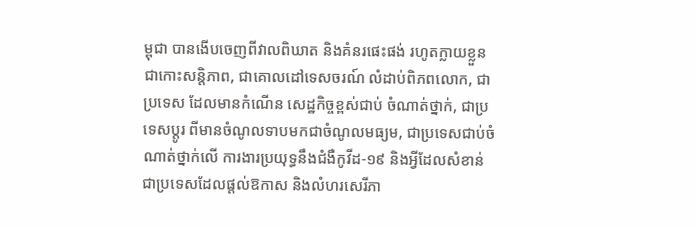ម្ពុជា បានងើបចេញពីវាលពិឃាត និងគំនរផេះផង់ រហូតក្លាយខ្លួនជាកោះសន្តិភាព, ជាគោលដៅទេសចរណ៍ លំដាប់ពិភពលោក, ជាប្រទេស ដែលមានកំណើន សេដ្ឋកិច្ចខ្ពស់ជាប់ ចំណាត់ថ្នាក់, ជាប្រទេសប្តូរ ពីមានចំណូលទាបមកជាចំណូលមធ្យម, ជាប្រទេសជាប់ចំណាត់ថ្នាក់លើ ការងារប្រយុទ្ធនឹងជំងឺកូវីដ-១៩ និងអ្វីដែលសំខាន់ ជាប្រទេសដែលផ្តល់ឱកាស និងលំហរសេរីភា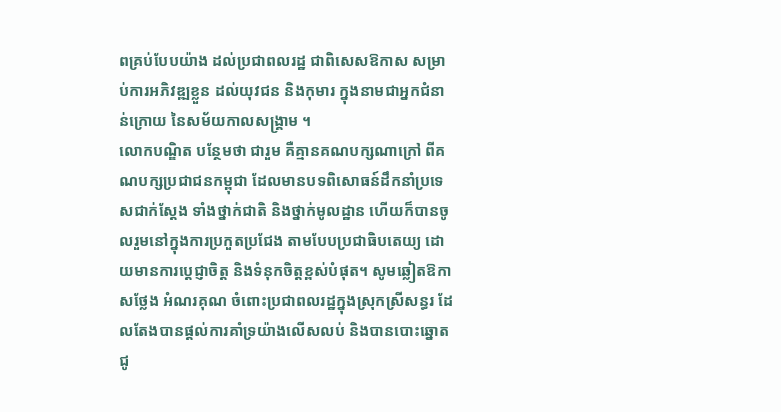ពគ្រប់បែបយ៉ាង ដល់ប្រជាពលរដ្ឋ ជាពិសេសឱកាស សម្រាប់ការអភិវឌ្ឍខ្លួន ដល់យុវជន និងកុមារ ក្នុងនាមជាអ្នកជំនាន់ក្រោយ នៃសម័យកាលសង្គ្រាម ។
លោកបណ្ឌិត បន្ថែមថា ជារួម គឺគ្មានគណបក្សណាក្រៅ ពីគណបក្សប្រជាជនកម្ពុជា ដែលមានបទពិសោធន៍ដឹកនាំប្រទេសជាក់ស្តែង ទាំងថ្នាក់ជាតិ និងថ្នាក់មូលដ្ឋាន ហើយក៏បានចូលរួមនៅក្នុងការប្រកួតប្រជែង តាមបែបប្រជាធិបតេយ្យ ដោយមានការប្តេជ្ញាចិត្ត និងទំនុកចិត្តខ្ពស់បំផុត។ សូមឆ្លៀតឱកាសថ្លែង អំណរគុណ ចំពោះប្រជាពលរដ្ឋក្នុងស្រុកស្រីសន្ធរ ដែលតែងបានផ្តល់ការគាំទ្រយ៉ាងលើសលប់ និងបានបោះឆ្នោត ជូ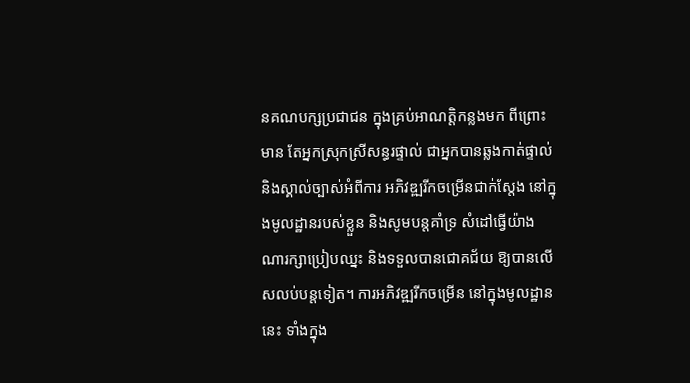នគណបក្សប្រជាជន ក្នុងគ្រប់អាណត្តិកន្លងមក ពីព្រោះមាន តែអ្នកស្រុកស្រីសន្ធរផ្ទាល់ ជាអ្នកបានឆ្លងកាត់ផ្ទាល់ និងស្គាល់ច្បាស់អំពីការ អភិវឌ្ឍរីកចម្រើនជាក់ស្តែង នៅក្នុងមូលដ្ឋានរបស់ខ្លួន និងសូមបន្តគាំទ្រ សំដៅធ្វើយ៉ាង ណារក្សាប្រៀបឈ្នះ និងទទួលបានជោគជ័យ ឱ្យបានលើសលប់បន្តទៀត។ ការអភិវឌ្ឍរីកចម្រើន នៅក្នុងមូលដ្ឋាននេះ ទាំងក្នុង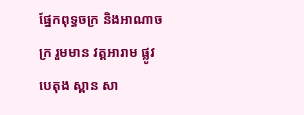ផ្នែកពុទ្ធចក្រ និងអាណាចក្រ រួមមាន វត្តអារាម ផ្លូវបេតុង ស្ពាន សា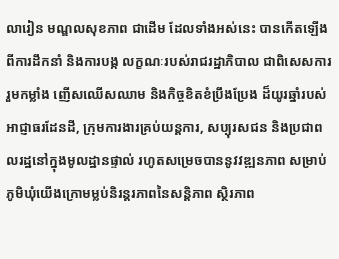លារៀន មណ្ឌលសុខភាព ជាដើម ដែលទាំងអស់នេះ បានកើតឡើងពីការដឹកនាំ និងការបង្ក លក្ខណៈរបស់រាជរដ្ឋាភិបាល ជាពិសេសការរួមកម្លាំង ញើសឈើសឈាម និងកិច្ចខិតខំប្រឹងប្រែង ដ៏យូរឆ្នាំរបស់អាជ្ញាធរដែនដី, ក្រុមការងារគ្រប់យន្តការ, សប្បុរសជន និងប្រជាពលរដ្ឋនៅក្នុងមូលដ្ឋានផ្ទាល់ រហូតសម្រេចបាននូវវឌ្ឍនភាព សម្រាប់ភូមិឃុំយើងក្រោមម្លប់និរន្តរភាពនៃសន្តិភាព ស្ថិរភាព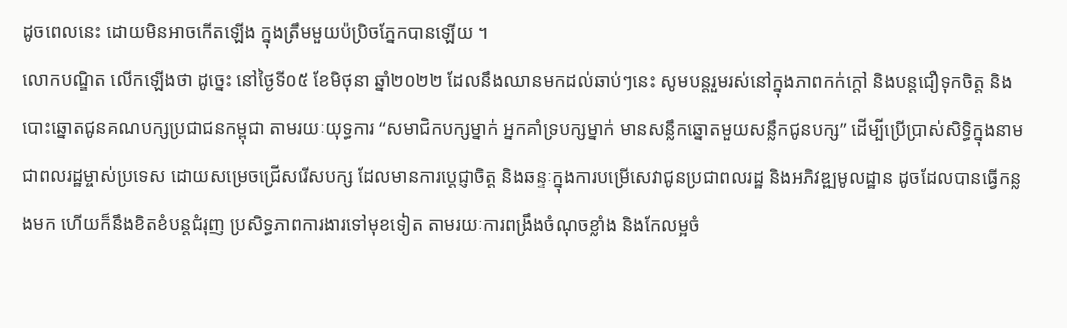ដូចពេលនេះ ដោយមិនអាចកើតឡើង ក្នុងត្រឹមមួយប៉ប្រិចភ្នែកបានឡើយ ។
លោកបណ្ឌិត លើកឡើងថា ដូច្នេះ នៅថ្ងៃទី០៥ ខែមិថុនា ឆ្នាំ២០២២ ដែលនឹងឈានមកដល់ឆាប់ៗនេះ សូមបន្តរួមរស់នៅក្នុងភាពកក់ក្តៅ និងបន្តជឿទុកចិត្ត និងបោះឆ្នោតជូនគណបក្សប្រជាជនកម្ពុជា តាមរយៈយុទ្ធការ “សមាជិកបក្សម្នាក់ អ្នកគាំទ្របក្សម្នាក់ មានសន្លឹកឆ្នោតមួយសន្លឹកជូនបក្ស” ដើម្បីប្រើប្រាស់សិទ្ធិក្នុងនាមជាពលរដ្ឋម្ចាស់ប្រទេស ដោយសម្រេចជ្រើសរើសបក្ស ដែលមានការប្តេជ្ញាចិត្ត និងឆន្ទៈក្នុងការបម្រើសេវាជូនប្រជាពលរដ្ឋ និងអភិវឌ្ឍមូលដ្ឋាន ដូចដែលបានធ្វើកន្លងមក ហើយក៏នឹងខិតខំបន្តជំរុញ ប្រសិទ្ធភាពការងារទៅមុខទៀត តាមរយៈការពង្រឹងចំណុចខ្លាំង និងកែលម្អចំ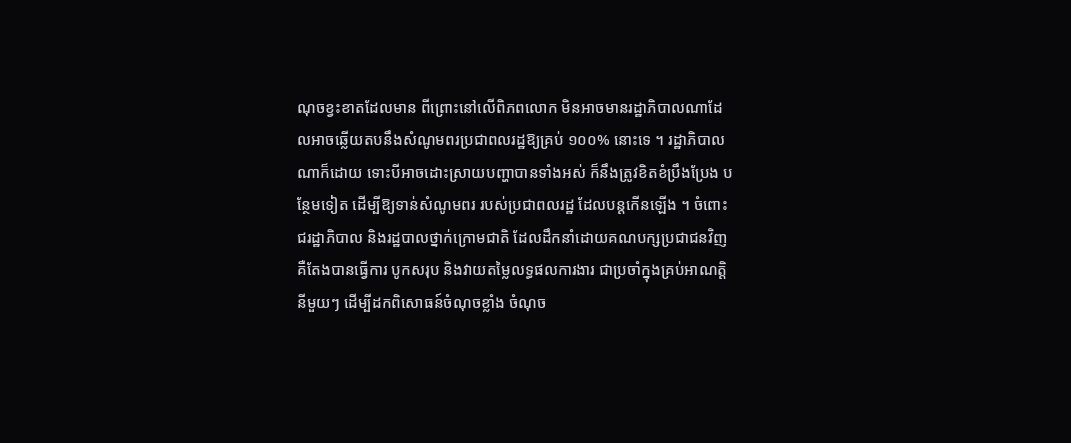ណុចខ្វះខាតដែលមាន ពីព្រោះនៅលើពិភពលោក មិនអាចមានរដ្ឋាភិបាលណាដែលអាចឆ្លើយតបនឹងសំណូមពរប្រជាពលរដ្ឋឱ្យគ្រប់ ១០០% នោះទេ ។ រដ្ឋាភិបាលណាក៏ដោយ ទោះបីអាចដោះស្រាយបញ្ហាបានទាំងអស់ ក៏នឹងត្រូវខិតខំប្រឹងប្រែង បន្ថែមទៀត ដើម្បីឱ្យទាន់សំណូមពរ របស់ប្រជាពលរដ្ឋ ដែលបន្តកើនឡើង ។ ចំពោះជរដ្ឋាភិបាល និងរដ្ឋបាលថ្នាក់ក្រោមជាតិ ដែលដឹកនាំដោយគណបក្សប្រជាជនវិញ គឺតែងបានធ្វើការ បូកសរុប និងវាយតម្លៃលទ្ធផលការងារ ជាប្រចាំក្នុងគ្រប់អាណត្តិនីមួយៗ ដើម្បីដកពិសោធន៍ចំណុចខ្លាំង ចំណុច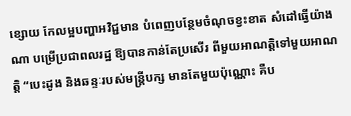ខ្សោយ កែលម្អបញ្ហាអវិជ្ជមាន បំពេញបន្ថែមចំណុចខ្វះខាត សំដៅធ្វើយ៉ាងណា បម្រើប្រជាពលរដ្ឋ ឱ្យបានកាន់តែប្រសើរ ពីមួយអាណត្តិទៅមួយអាណត្តិ “បេះដូង និងឆន្ទៈរបស់មន្ត្រីបក្ស មានតែមួយប៉ុណ្ណោះ គឺប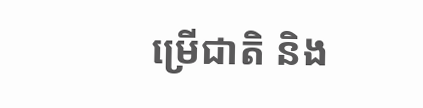ម្រើជាតិ និង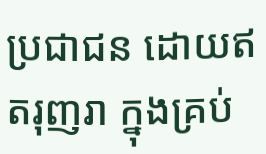ប្រជាជន ដោយឥតរុញរា ក្នុងគ្រប់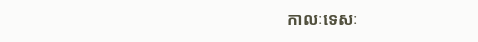កាលៈទេសៈ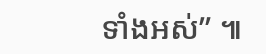ទាំងអស់” ៕